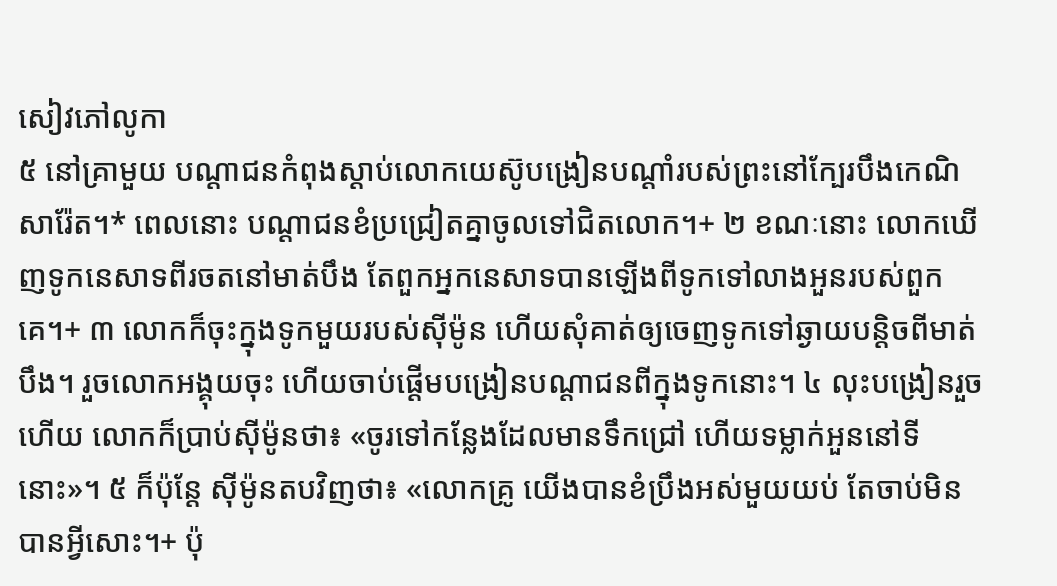សៀវភៅលូកា
៥ នៅគ្រាមួយ បណ្ដាជនកំពុងស្ដាប់លោកយេស៊ូបង្រៀនបណ្ដាំរបស់ព្រះនៅក្បែរបឹងកេណិសារ៉ែត។* ពេលនោះ បណ្ដាជនខំប្រជ្រៀតគ្នាចូលទៅជិតលោក។+ ២ ខណៈនោះ លោកឃើញទូកនេសាទពីរចតនៅមាត់បឹង តែពួកអ្នកនេសាទបានឡើងពីទូកទៅលាងអួនរបស់ពួកគេ។+ ៣ លោកក៏ចុះក្នុងទូកមួយរបស់ស៊ីម៉ូន ហើយសុំគាត់ឲ្យចេញទូកទៅឆ្ងាយបន្តិចពីមាត់បឹង។ រួចលោកអង្គុយចុះ ហើយចាប់ផ្ដើមបង្រៀនបណ្ដាជនពីក្នុងទូកនោះ។ ៤ លុះបង្រៀនរួចហើយ លោកក៏ប្រាប់ស៊ីម៉ូនថា៖ «ចូរទៅកន្លែងដែលមានទឹកជ្រៅ ហើយទម្លាក់អួននៅទីនោះ»។ ៥ ក៏ប៉ុន្តែ ស៊ីម៉ូនតបវិញថា៖ «លោកគ្រូ យើងបានខំប្រឹងអស់មួយយប់ តែចាប់មិនបានអ្វីសោះ។+ ប៉ុ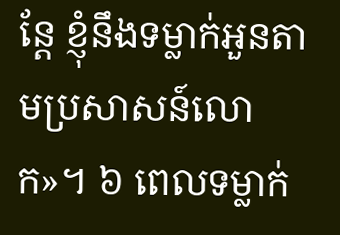ន្តែ ខ្ញុំនឹងទម្លាក់អួនតាមប្រសាសន៍លោក»។ ៦ ពេលទម្លាក់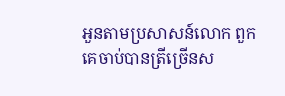អួនតាមប្រសាសន៍លោក ពួកគេចាប់បានត្រីច្រើនស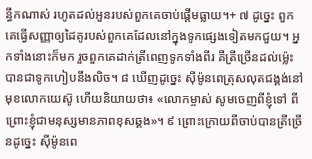ន្ធឹកណាស់ រហូតដល់អួនរបស់ពួកគេចាប់ផ្ដើមធ្លាយ។+ ៧ ដូច្នេះ ពួកគេធ្វើសញ្ញាឲ្យដៃគូរបស់ពួកគេដែលនៅក្នុងទូកផ្សេងទៀតមកជួយ។ អ្នកទាំងនោះក៏មក រួចពួកគេដាក់ត្រីពេញទូកទាំងពីរ គឺត្រីច្រើនដល់ម្ល៉េះបានជាទូកហៀបនឹងលិច។ ៨ ឃើញដូច្នេះ ស៊ីម៉ូនពេត្រុសលុតជង្គង់នៅមុខលោកយេស៊ូ ហើយនិយាយថា៖ «លោកម្ចាស់ សូមចេញពីខ្ញុំទៅ ពីព្រោះខ្ញុំជាមនុស្សមានភាពខុសឆ្គង»។ ៩ ព្រោះក្រោយពីចាប់បានត្រីច្រើនដូច្នេះ ស៊ីម៉ូនពេ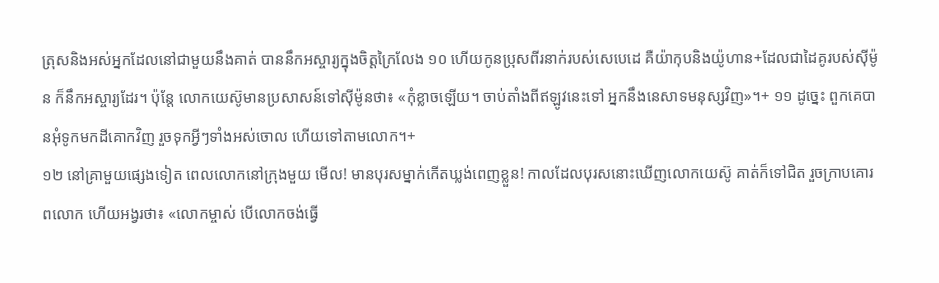ត្រុសនិងអស់អ្នកដែលនៅជាមួយនឹងគាត់ បាននឹកអស្ចារ្យក្នុងចិត្តក្រៃលែង ១០ ហើយកូនប្រុសពីរនាក់របស់សេបេដេ គឺយ៉ាកុបនិងយ៉ូហាន+ដែលជាដៃគូរបស់ស៊ីម៉ូន ក៏នឹកអស្ចារ្យដែរ។ ប៉ុន្តែ លោកយេស៊ូមានប្រសាសន៍ទៅស៊ីម៉ូនថា៖ «កុំខ្លាចឡើយ។ ចាប់តាំងពីឥឡូវនេះទៅ អ្នកនឹងនេសាទមនុស្សវិញ»។+ ១១ ដូច្នេះ ពួកគេបានអុំទូកមកដីគោកវិញ រួចទុកអ្វីៗទាំងអស់ចោល ហើយទៅតាមលោក។+
១២ នៅគ្រាមួយផ្សេងទៀត ពេលលោកនៅក្រុងមួយ មើល! មានបុរសម្នាក់កើតឃ្លង់ពេញខ្លួន! កាលដែលបុរសនោះឃើញលោកយេស៊ូ គាត់ក៏ទៅជិត រួចក្រាបគោរពលោក ហើយអង្វរថា៖ «លោកម្ចាស់ បើលោកចង់ធ្វើ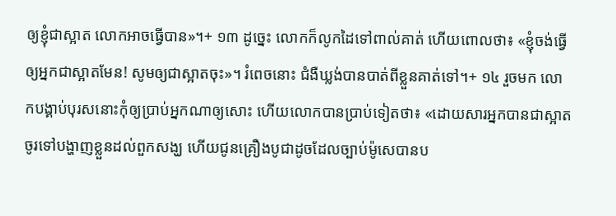ឲ្យខ្ញុំជាស្អាត លោកអាចធ្វើបាន»។+ ១៣ ដូច្នេះ លោកក៏លូកដៃទៅពាល់គាត់ ហើយពោលថា៖ «ខ្ញុំចង់ធ្វើឲ្យអ្នកជាស្អាតមែន! សូមឲ្យជាស្អាតចុះ»។ រំពេចនោះ ជំងឺឃ្លង់បានបាត់ពីខ្លួនគាត់ទៅ។+ ១៤ រួចមក លោកបង្គាប់បុរសនោះកុំឲ្យប្រាប់អ្នកណាឲ្យសោះ ហើយលោកបានប្រាប់ទៀតថា៖ «ដោយសារអ្នកបានជាស្អាត ចូរទៅបង្ហាញខ្លួនដល់ពួកសង្ឃ ហើយជូនគ្រឿងបូជាដូចដែលច្បាប់ម៉ូសេបានប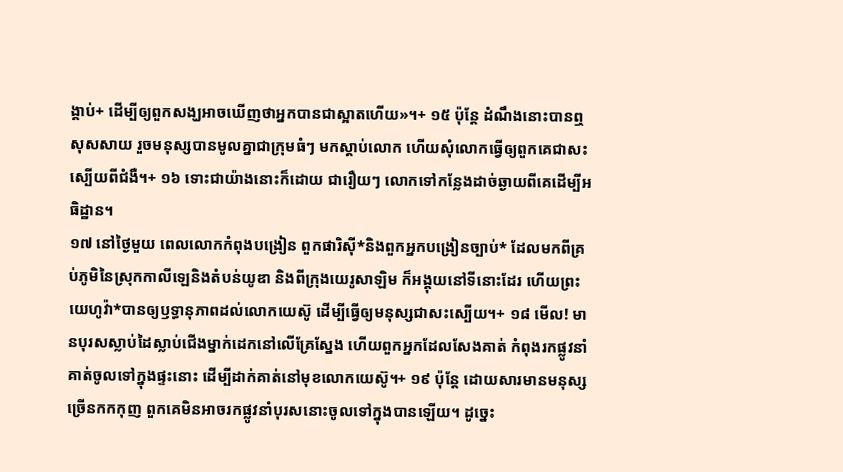ង្គាប់+ ដើម្បីឲ្យពួកសង្ឃអាចឃើញថាអ្នកបានជាស្អាតហើយ»។+ ១៥ ប៉ុន្តែ ដំណឹងនោះបានឮសុសសាយ រួចមនុស្សបានមូលគ្នាជាក្រុមធំៗ មកស្ដាប់លោក ហើយសុំលោកធ្វើឲ្យពួកគេជាសះស្បើយពីជំងឺ។+ ១៦ ទោះជាយ៉ាងនោះក៏ដោយ ជារឿយៗ លោកទៅកន្លែងដាច់ឆ្ងាយពីគេដើម្បីអធិដ្ឋាន។
១៧ នៅថ្ងៃមួយ ពេលលោកកំពុងបង្រៀន ពួកផារិស៊ី*និងពួកអ្នកបង្រៀនច្បាប់* ដែលមកពីគ្រប់ភូមិនៃស្រុកកាលីឡេនិងតំបន់យូឌា និងពីក្រុងយេរូសាឡិម ក៏អង្គុយនៅទីនោះដែរ ហើយព្រះយេហូវ៉ា*បានឲ្យឫទ្ធានុភាពដល់លោកយេស៊ូ ដើម្បីធ្វើឲ្យមនុស្សជាសះស្បើយ។+ ១៨ មើល! មានបុរសស្លាប់ដៃស្លាប់ជើងម្នាក់ដេកនៅលើគ្រែស្នែង ហើយពួកអ្នកដែលសែងគាត់ កំពុងរកផ្លូវនាំគាត់ចូលទៅក្នុងផ្ទះនោះ ដើម្បីដាក់គាត់នៅមុខលោកយេស៊ូ។+ ១៩ ប៉ុន្តែ ដោយសារមានមនុស្សច្រើនកកកុញ ពួកគេមិនអាចរកផ្លូវនាំបុរសនោះចូលទៅក្នុងបានឡើយ។ ដូច្នេះ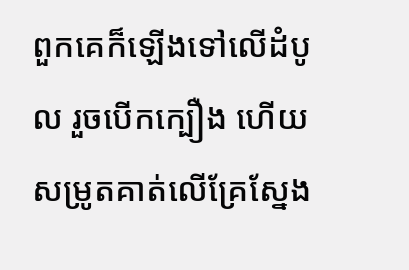ពួកគេក៏ឡើងទៅលើដំបូល រួចបើកក្បឿង ហើយសម្រូតគាត់លើគ្រែស្នែង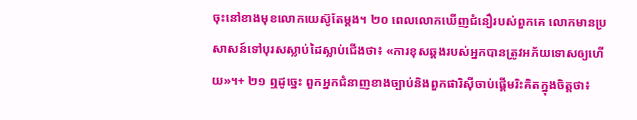ចុះនៅខាងមុខលោកយេស៊ូតែម្ដង។ ២០ ពេលលោកឃើញជំនឿរបស់ពួកគេ លោកមានប្រសាសន៍ទៅបុរសស្លាប់ដៃស្លាប់ជើងថា៖ «ការខុសឆ្គងរបស់អ្នកបានត្រូវអភ័យទោសឲ្យហើយ»។+ ២១ ឮដូច្នេះ ពួកអ្នកជំនាញខាងច្បាប់និងពួកផារិស៊ីចាប់ផ្ដើមរិះគិតក្នុងចិត្តថា៖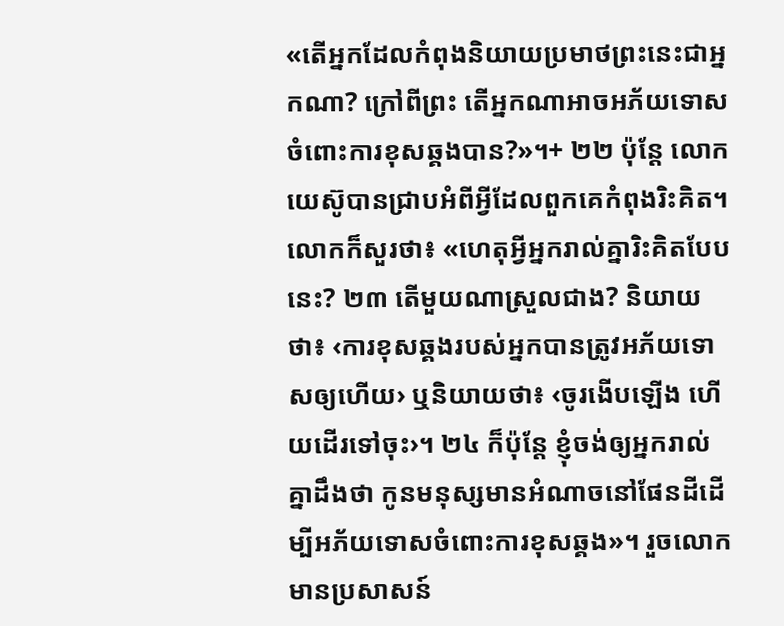«តើអ្នកដែលកំពុងនិយាយប្រមាថព្រះនេះជាអ្នកណា? ក្រៅពីព្រះ តើអ្នកណាអាចអភ័យទោសចំពោះការខុសឆ្គងបាន?»។+ ២២ ប៉ុន្តែ លោកយេស៊ូបានជ្រាបអំពីអ្វីដែលពួកគេកំពុងរិះគិត។ លោកក៏សួរថា៖ «ហេតុអ្វីអ្នករាល់គ្នារិះគិតបែបនេះ? ២៣ តើមួយណាស្រួលជាង? និយាយថា៖ ‹ការខុសឆ្គងរបស់អ្នកបានត្រូវអភ័យទោសឲ្យហើយ› ឬនិយាយថា៖ ‹ចូរងើបឡើង ហើយដើរទៅចុះ›។ ២៤ ក៏ប៉ុន្តែ ខ្ញុំចង់ឲ្យអ្នករាល់គ្នាដឹងថា កូនមនុស្សមានអំណាចនៅផែនដីដើម្បីអភ័យទោសចំពោះការខុសឆ្គង»។ រួចលោកមានប្រសាសន៍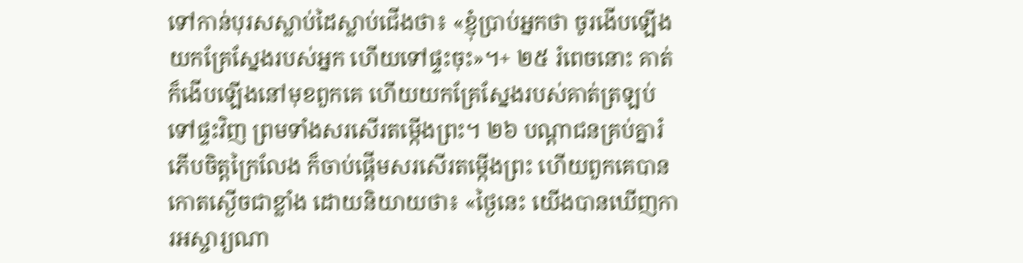ទៅកាន់បុរសស្លាប់ដៃស្លាប់ជើងថា៖ «ខ្ញុំប្រាប់អ្នកថា ចូរងើបឡើង យកគ្រែស្នែងរបស់អ្នក ហើយទៅផ្ទះចុះ»។+ ២៥ រំពេចនោះ គាត់ក៏ងើបឡើងនៅមុខពួកគេ ហើយយកគ្រែស្នែងរបស់គាត់ត្រឡប់ទៅផ្ទះវិញ ព្រមទាំងសរសើរតម្កើងព្រះ។ ២៦ បណ្ដាជនគ្រប់គ្នារំភើបចិត្តក្រៃលែង ក៏ចាប់ផ្ដើមសរសើរតម្កើងព្រះ ហើយពួកគេបានកោតស្ងើចជាខ្លាំង ដោយនិយាយថា៖ «ថ្ងៃនេះ យើងបានឃើញការអស្ចារ្យណា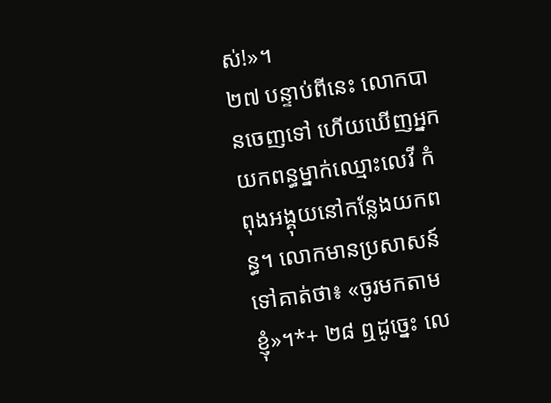ស់!»។
២៧ បន្ទាប់ពីនេះ លោកបានចេញទៅ ហើយឃើញអ្នកយកពន្ធម្នាក់ឈ្មោះលេវី កំពុងអង្គុយនៅកន្លែងយកពន្ធ។ លោកមានប្រសាសន៍ទៅគាត់ថា៖ «ចូរមកតាមខ្ញុំ»។*+ ២៨ ឮដូច្នេះ លេ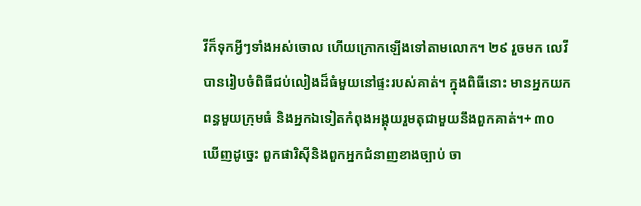វីក៏ទុកអ្វីៗទាំងអស់ចោល ហើយក្រោកឡើងទៅតាមលោក។ ២៩ រួចមក លេវីបានរៀបចំពិធីជប់លៀងដ៏ធំមួយនៅផ្ទះរបស់គាត់។ ក្នុងពិធីនោះ មានអ្នកយកពន្ធមួយក្រុមធំ និងអ្នកឯទៀតកំពុងអង្គុយរួមតុជាមួយនឹងពួកគាត់។+ ៣០ ឃើញដូច្នេះ ពួកផារិស៊ីនិងពួកអ្នកជំនាញខាងច្បាប់ ចា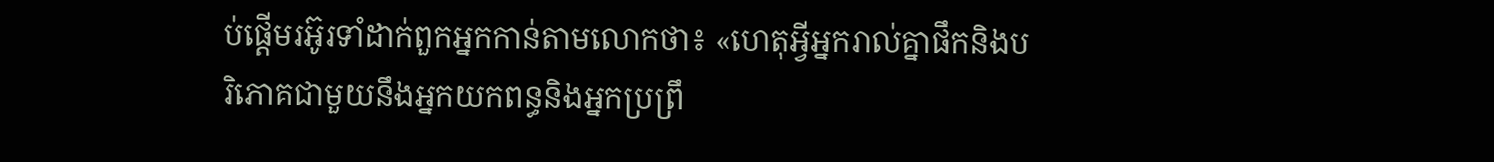ប់ផ្ដើមរអ៊ូរទាំដាក់ពួកអ្នកកាន់តាមលោកថា៖ «ហេតុអ្វីអ្នករាល់គ្នាផឹកនិងបរិភោគជាមួយនឹងអ្នកយកពន្ធនិងអ្នកប្រព្រឹ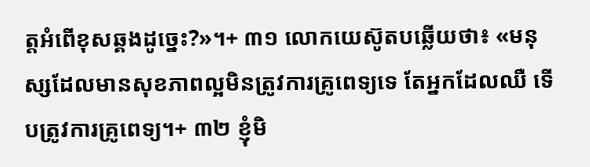ត្តអំពើខុសឆ្គងដូច្នេះ?»។+ ៣១ លោកយេស៊ូតបឆ្លើយថា៖ «មនុស្សដែលមានសុខភាពល្អមិនត្រូវការគ្រូពេទ្យទេ តែអ្នកដែលឈឺ ទើបត្រូវការគ្រូពេទ្យ។+ ៣២ ខ្ញុំមិ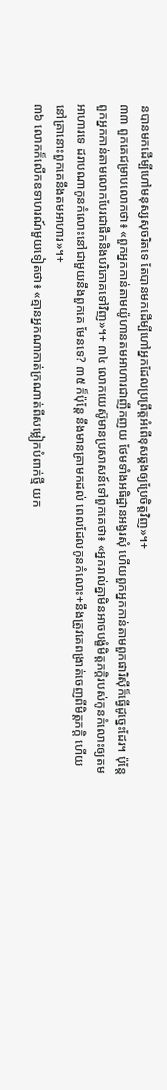នបានមកដើម្បីហៅមនុស្សសុចរិតទេ តែបានមកដើម្បីហៅអ្នកដែលប្រព្រឹត្តអំពើខុសឆ្គងឲ្យប្រែចិត្តវិញ»។+
៣៣ ពួកគេជម្រាបលោកថា៖ «ពួកអ្នកកាន់តាមយ៉ូហានតមអាហារជាញឹកញយ ថែមទាំងអធិដ្ឋានអង្វរសុំ ហើយពួកអ្នកកាន់តាមពួកផារិស៊ីក៏ធ្វើដូច្នេះដែរ។ ប៉ុន្តែ ពួកអ្នកកាន់តាមលោកបែរជាផឹកនិងបរិភោគទៅវិញ»។+ ៣៤ លោកយេស៊ូមានប្រសាសន៍ទៅពួកគេថា៖ «អ្នករាល់គ្នាមិនអាចបង្ខំមិត្តភក្ដិរបស់កូនកំលោះឲ្យតមអាហារទេ ដរាបណាកូនកំលោះនៅជាមួយនឹងពួកគេ មែនទេ? ៣៥ ក៏ប៉ុន្តែ នឹងមានគ្រាមកដល់ ពេលដែលកូនកំលោះ+នឹងត្រូវគេពង្រាត់ចេញពីមិត្តភក្ដិ ហើយនៅគ្រានោះពួកគេនឹងតមអាហារ»។+
៣៦ លោកក៏លើកឧទាហរណ៍មួយទៀតថា៖ «គ្មានអ្នកណាកាត់ក្រណាត់ពីសម្លៀកបំពាក់ថ្មី យក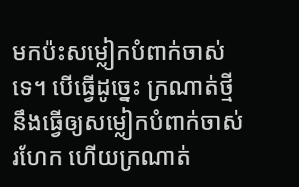មកប៉ះសម្លៀកបំពាក់ចាស់ទេ។ បើធ្វើដូច្នេះ ក្រណាត់ថ្មីនឹងធ្វើឲ្យសម្លៀកបំពាក់ចាស់រហែក ហើយក្រណាត់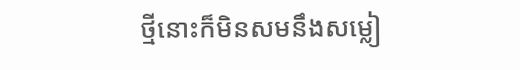ថ្មីនោះក៏មិនសមនឹងសម្លៀ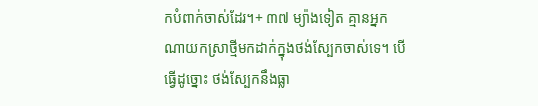កបំពាក់ចាស់ដែរ។+ ៣៧ ម្យ៉ាងទៀត គ្មានអ្នកណាយកស្រាថ្មីមកដាក់ក្នុងថង់ស្បែកចាស់ទេ។ បើធ្វើដូច្នោះ ថង់ស្បែកនឹងធ្លា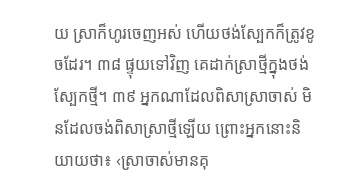យ ស្រាក៏ហូរចេញអស់ ហើយថង់ស្បែកក៏ត្រូវខូចដែរ។ ៣៨ ផ្ទុយទៅវិញ គេដាក់ស្រាថ្មីក្នុងថង់ស្បែកថ្មី។ ៣៩ អ្នកណាដែលពិសាស្រាចាស់ មិនដែលចង់ពិសាស្រាថ្មីឡើយ ព្រោះអ្នកនោះនិយាយថា៖ ‹ស្រាចាស់មានគុ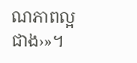ណភាពល្អជាង›»។